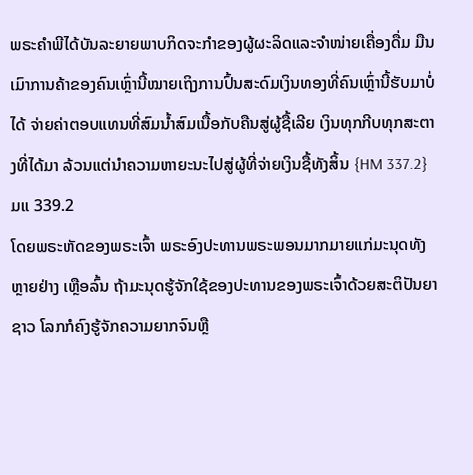ພຣະຄໍາພີໄດ້ບັນລະຍາຍພາບກິດຈະກໍາຂອງຜູ້ຜະລິດແລະຈໍາໜ່າຍເຄື່ອງດື່ມ ມືນເມົາການຄ້າຂອງຄົນເຫຼົ່ານີ້ໝາຍເຖິງການປົ້ນສະດົມເງິນທອງທີ່ຄົນເຫຼົ່ານີ້ຮັບມາບໍ່ໄດ້ ຈ່າຍຄ່າຕອບແທນທີ່ສົມນໍ້າສົມເນື້ອກັບຄືນສູ່ຜູ້ຊື້ເລີຍ ເງິນທຸກກີບທຸກສະຕາງທີ່ໄດ້ມາ ລ້ວນແຕ່ນໍາຄວາມຫາຍະນະໄປສູ່ຜູ້ທີ່ຈ່າຍເງິນຊື້ທັງສິ້ນ {HM 337.2} ມແ 339.2
ໂດຍພຣະຫັດຂອງພຣະເຈົ້າ ພຣະອົງປະທານພຣະພອນມາກມາຍແກ່ມະນຸດທັງ ຫຼາຍຢ່າງ ເຫຼືອລົ້ນ ຖ້າມະນຸດຮູ້ຈັກໃຊ້ຂອງປະທານຂອງພຣະເຈົ້າດ້ວຍສະຕິປັນຍາ ຊາວ ໂລກກໍຄົງຮູ້ຈັກຄວາມຍາກຈົນຫຼື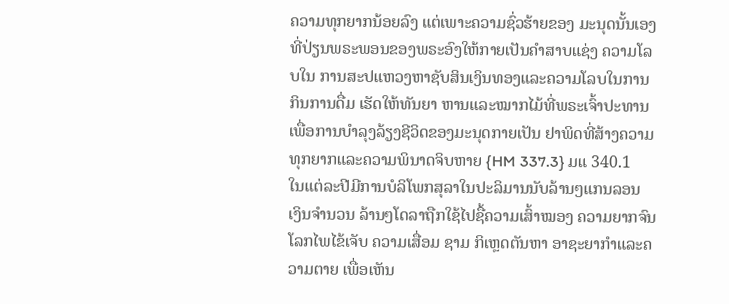ຄວາມທຸກຍາກນ້ອຍລົງ ແຕ່ເພາະຄວາມຊົ່ວຮ້າຍຂອງ ມະນຸດນັ້ນເອງທີ່ປ່ຽນພຣະພອນຂອງພຣະອົງໃຫ້ກາຍເປັນຄໍາສາບແຊ່ງ ຄວາມໂລບໃນ ການສະປແຫວງຫາຊັບສິນເງິນທອງແລະຄວາມໂລບໃນການກິນການດື່ມ ເຮັດໃຫ້ທັນຍາ ຫານແລະໝາກໄມ້ທີ່ພຣະເຈົ້າປະທານເພື່ອການບໍາລຸງລ້ຽງຊີວິດຂອງມະນຸດກາຍເປັນ ຢາພິດທີ່ສ້າງຄວາມທຸກຍາກແລະຄວາມພິນາດຈິບຫາຍ {HM 337.3} ມແ 340.1
ໃນແຕ່ລະປີມີການບໍລິໂພກສຸລາໃນປະລິມານນັບລ້ານໆແກນລອນ ເງິນຈໍານວນ ລ້ານໆໂດລາຖືກໃຊ້ໄປຊື້ຄວາມເສົ້າໝອງ ຄວາມຍາກຈົນ ໂລກໄພໄຂ້ເຈັບ ຄວາມເສື່ອມ ຊາມ ກິເຫຼດຕັນຫາ ອາຊະຍາກໍາແລະຄວາມຕາຍ ເພື່ອເຫັນ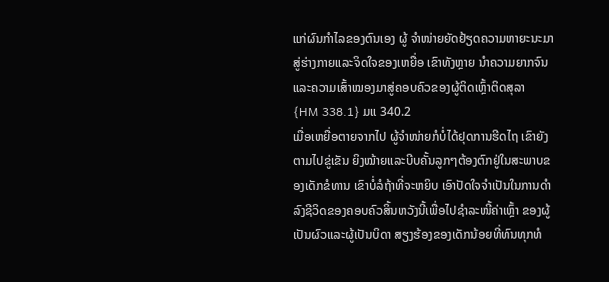ແກ່ຜົນກໍາໄລຂອງຕົນເອງ ຜູ້ ຈໍາໜ່າຍຍັດຢ້ຽດຄວາມຫາຍະນະມາສູ່ຮ່າງກາຍແລະຈິດໃຈຂອງເຫຍື່ອ ເຂົາທັງຫຼາຍ ນໍາຄວາມຍາກຈົນແລະຄວາມເສົ້າໝອງມາສູ່ຄອບຄົວຂອງຜູ້ຕິດເຫຼົ້າຕິດສຸລາ {HM 338.1} ມແ 340.2
ເມື່ອເຫຍື່ອຕາຍຈາກໄປ ຜູ້ຈໍາໜ່າຍກໍບໍ່ໄດ້ຢຸດການຮີດໄຖ ເຂົາຍັງຕາມໄປຂູ່ເຂັນ ຍິງໝ້າຍແລະບີບຄັ້ນລູກໆຕ້ອງຕົກຢູ່ໃນສະພາບຂອງເດັກຂໍທານ ເຂົາບໍ່ລໍຖ້າທີ່ຈະຫຍິບ ເອົາປັດໃຈຈໍາເປັນໃນການດໍາລົງຊີວິດຂອງຄອບຄົວສິ້ນຫວັງນີ້ເພື່ອໄປຊໍາລະໜີ້ຄ່າເຫຼົ້າ ຂອງຜູ້ເປັນຜົວແລະຜູ້ເປັນບິດາ ສຽງຮ້ອງຂອງເດັກນ້ອຍທີ່ທົນທຸກທໍ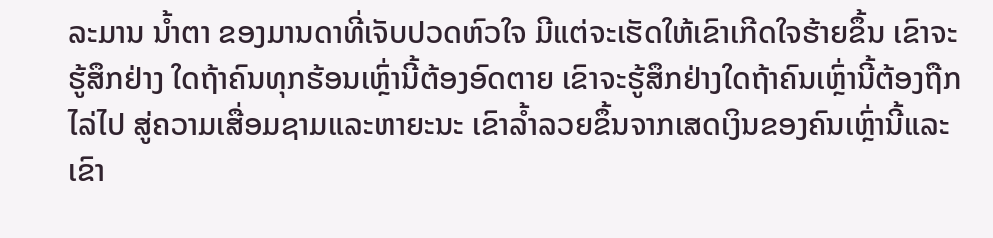ລະມານ ນໍ້າຕາ ຂອງມານດາທີ່ເຈັບປວດຫົວໃຈ ມີແຕ່ຈະເຮັດໃຫ້ເຂົາເກີດໃຈຮ້າຍຂຶ້ນ ເຂົາຈະຮູ້ສຶກຢ່າງ ໃດຖ້າຄົນທຸກຮ້ອນເຫຼົ່ານີ້ຕ້ອງອົດຕາຍ ເຂົາຈະຮູ້ສຶກຢ່າງໃດຖ້າຄົນເຫຼົ່ານີ້ຕ້ອງຖືກໄລ່ໄປ ສູ່ຄວາມເສື່ອມຊາມແລະຫາຍະນະ ເຂົາລໍ້າລວຍຂຶ້ນຈາກເສດເງິນຂອງຄົນເຫຼົ່ານີ້ແລະ ເຂົາ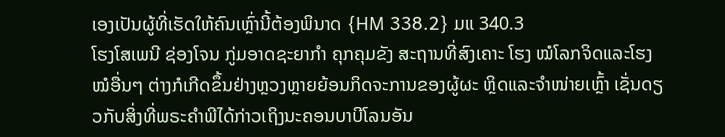ເອງເປັນຜູ້ທີ່ເຮັດໃຫ້ຄົນເຫຼົ່ານີ້ຕ້ອງພິນາດ {HM 338.2} ມແ 340.3
ໂຮງໂສເພນີ ຊ່ອງໂຈນ ກູ່ມອາດຊະຍາກໍາ ຄຸກຄຸມຂັງ ສະຖານທີ່ສົງເຄາະ ໂຮງ ໝໍໂລກຈິດແລະໂຮງໝໍອື່ນໆ ຕ່າງກໍເກີດຂຶ້ນຢ່າງຫຼວງຫຼາຍຍ້ອນກິດຈະການຂອງຜູ້ຜະ ຫຼິດແລະຈໍາໜ່າຍເຫຼົ້າ ເຊັ່ນດຽວກັບສິ່ງທີ່ພຣະຄໍາພີໄດ້ກ່າວເຖິງນະຄອນບາບີໂລນອັນ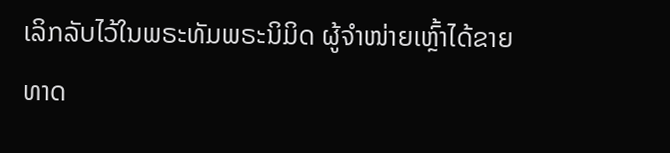ເລິກລັບໄວ້ໃນພຣະທັມພຣະນິມິດ ຜູ້ຈໍາໜ່າຍເຫຼົ້າໄດ້ຂາຍ ທາດ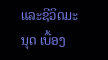ແລະຊີວິດມະນຸດ ເບື້ອງ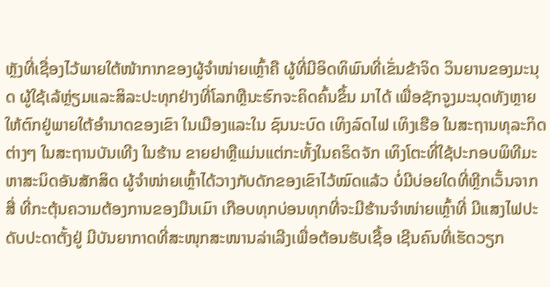ຫຼັງທີ່ເຊື່ອງໄວ້ພາຍໃຕ້ໜ້າກາກຂອງຜູ້ຈໍາໜ່າຍເຫຼົ້າຄື ຜູ້ທີ່ມີອິດທິພົນທີ່ເຂັ່ນຂ້າຈິດ ວິນຍານຂອງມະນຸດ ຜູ້ໃຊ້ເລ້ຫຼ່ຽມແລະສິລະປະທຸກຢ່າງທີ່ໂລກຫຼືນະຮົກຈະຄິດຄົ້ນຂຶ້ນ ມາໄດ້ ເພື່ອຊັກຈູງມະນຸດທັງຫຼາຍໃຫ້ຕົກຢູ່ພາຍໃຕ້ອໍານາດຂອງເຂົາ ໃນເມືອງແລະໃນ ຊົນນະບົດ ເທິງລົດໄຟ ເທິງເຮືອ ໃນສະຖານທຸລະກິດຕ່າງໆ ໃນສະຖານບັນເທີງ ໃນຮ້ານ ຂາຍຢາຫຼືແມ່ນແຕ່ກະທັ້ງໃນຄຣິດຈັກ ເທິງໂຕະທີ່ໃຊ້ປະກອບພິທີມະຫາສະນິດອັນສັກສິດ ຜູ້ຈໍາໜ່າຍເຫຼົ້າໄດ້ວາງກັບດັກຂອງເຂົາໄວ້ໝົດແລ້ວ ບໍ່ມີບ່ອຍໃດທີ່ຫຼີກເວັ້ນຈາກສື່ ທີ່ກະຕຸ້ນຄວາມຕ້ອງການຂອງມືນເມົາ ເກືອບທຸກບ່ອນທຸກທີ່ຈະມີຮ້ານຈໍາໜ່າຍເຫຼົ້າທີ່ ມີແສງໄຟປະດັບປະດາຕັ້ງຢູ່ ມີບັນຍາກາດທີ່ສະໜຸກສະໜານລ່າເລີງເພື່ອຕ້ອນຮັບເຊື້ອ ເຊີນຄົນທີ່ເຮັດວຽກ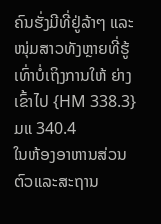ຄົນຮັ່ງມີທີ່ຢູ່ລ້າໆ ແລະໜຸ່ມສາວທັງຫຼາຍທີ່ຮູ້ເທົ່າບໍ່ເຖິງການໃຫ້ ຍ່າງເຂົ້າໄປ {HM 338.3} ມແ 340.4
ໃນຫ້ອງອາຫານສ່ວນຕົວແລະສະຖານ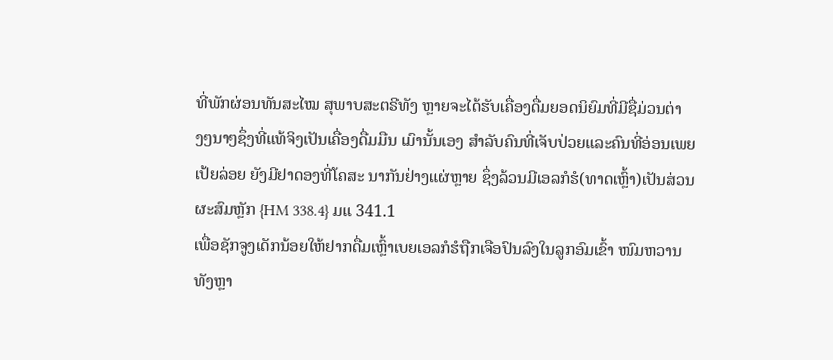ທີ່ພັກຜ່ອນທັນສະໄໝ ສຸພາບສະຕຣີທັງ ຫຼາຍຈະໄດ້ຮັບເຄື່ອງດື່ມຍອດນິຍົມທີ່ມີຊື່ມ່ວນຕ່າງໆນາໆຊຶ່ງທີ່ແທ້ຈິງເປັນເຄື່ອງດື່ມມືນ ເມົານັ້ນເອງ ສໍາລັບຄົນທີ່ເຈັບປ່ວຍແລະຄົນທີ່ອ່ອນເພຍເປ້ຍລ່ອຍ ຍັງມີຢາດອງທີ່ໂຄສະ ນາກັນຢ່າງແຜ່ຫຼາຍ ຊຶ່ງລ້ວນມີເອລກໍຮໍ(ທາດເຫຼົ້າ)ເປັນສ່ວນຜະສົມຫຼັກ {HM 338.4} ມແ 341.1
ເພື່ອຊັກຈູງເດັກນ້ອຍໃຫ້ຢາກດື່ມເຫຼົ້າເບຍເອລກໍຮໍຖືກເຈືອປົນລົງໃນລູກອົມເຂົ້າ ໜົມຫວານທັງຫຼາ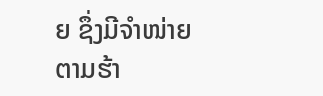ຍ ຊຶ່ງມີຈໍາໜ່າຍຕາມຮ້າ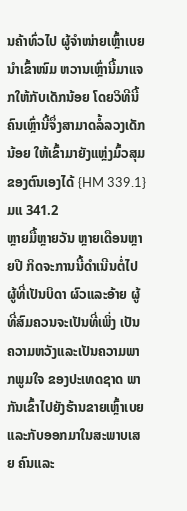ນຄ້າທົ່ວໄປ ຜູ້ຈໍາໜ່າຍເຫຼົ້າເບຍນໍາເຂົ້າໜົມ ຫວານເຫຼົ່ານີ້ມາແຈກໃຫ້ກັບເດັກນ້ອຍ ໂດຍວິທີນີ້ຄົນເຫຼົ່ານີ້ຈຶ່ງສາມາດລໍ້ລວງເດັກນ້ອຍ ໃຫ້ເຂົ້າມາຍັງແຫຼ່ງມົ້ວສຸມຂອງຕົນເອງໄດ້ {HM 339.1} ມແ 341.2
ຫຼາຍມື້ຫຼາຍວັນ ຫຼາຍເດືອນຫຼາຍປີ ກິດຈະການນີ້ດໍາເນີນຕໍ່ໄປ ຜູ້ທີ່ເປັນບິດາ ຜົວແລະອ້າຍ ຜູ້ທີ່ສົມຄວນຈະເປັນທີ່ເພິ່ງ ເປັນຄວາມຫວັງແລະເປັນຄວາມພາກພູມໃຈ ຂອງປະເທດຊາດ ພາກັນເຂົ້າໄປຍັງຮ້ານຂາຍເຫຼົ້າເບຍ ແລະກັບອອກມາໃນສະພາບເສຍ ຄົນແລະ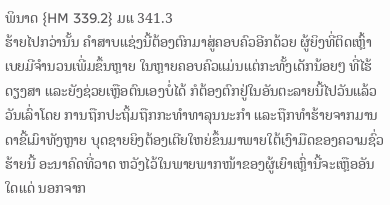ພິນາດ {HM 339.2} ມແ 341.3
ຮ້າຍໄປກວ່ານັ້ນ ຄໍາສາບແຊ່ງນີ້ຕ້ອງຕົກມາສູ່ຄອບຄົວອີກດ້ວຍ ຜູ້ຍິງທີ່ຕິດເຫຼົ້າ ເບຍມີຈໍານວນເພີ່ມຂຶ້ນຫຼາຍ ໃນຫຼາຍຄອບຄົວແມ່ນແຕ່ກະທັ້ງເດັກນ້ອຍໆ ທີ່ໄຮ້ດຽງສາ ແລະຍັງຊ່ວຍເຫຼືອຕົນເອງບໍ່ໄດ້ ກໍຕ້ອງຕົກຢູ່ໃນອັນຕະລາຍນີ້ໄປວັນແລ້ວວັນເລົ່າໂດຍ ການຖືກປະຖິ້ມຖືກກະທໍາທາລຸນນະກໍາ ແລະຖືກທໍາຮ້າຍຈາກມານດາຂີ້ເມົາທັງຫຼາຍ ບຸດຊາຍຍິງຕ້ອງເຕີຍໃຫຍ່ຂຶ້ນມາພາຍໃຕ້ເງົາມືດຂອງຄວາມຊົ່ວຮ້າຍນີ້ ອະນາຄົດທີ່ວາດ ຫວັງໄວ້ໃນພາຍພາກໜ້າຂອງຜູ້ເຍົາເຫຼົ່ານີ້ຈະເຫຼືອອັນໃດແດ່ ນອກຈາກ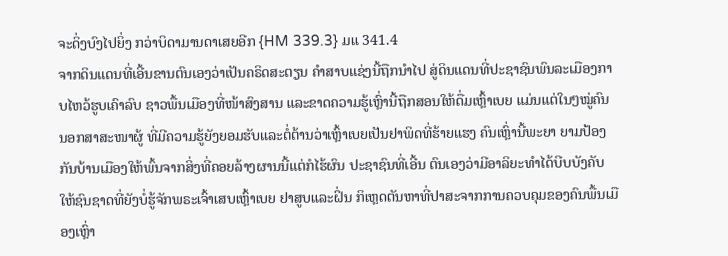ຈະດິ່ງບົງໄປຍິ່ງ ກວ່າບິດາມານດາເສຍອີກ {HM 339.3} ມແ 341.4
ຈາກດິນແດນທີ່ເອີ້ນຂານຕົນເອງວ່າເປັນຄຣິດສະຕຽນ ຄໍາສາບແຊ່ງນີ້ຖືກນໍາໄປ ສູ່ດິນແດນທີ່ປະຊາຊົນພົນລະເມືອງກາບໄຫວ້ຮູບເຄົາລົບ ຊາວພື້ນເມືອງທີ່ໜ້າສົງສານ ແລະຂາດຄວາມຮູ້ເຫຼົ່ານີ້ຖືກສອນໃຫ້ດື່ມເຫຼົ້າເບຍ ແມ່ນແຕ່ໃນໆໝູ່ຄົນນອກສາສະໜາຜູ້ ທີ່ມີຄວາມຮູ້ຍັງຍອມຮັບແລະຕໍ່ຕ້ານວ່າເຫຼົ້າເບຍເປັນຢາພິດທີ່ຮ້າຍແຮງ ຄົນເຫຼົ່ານີ້ພະຍາ ຍາມປ້ອງກັນບ້ານເມືອງໃຫ້ພົ້ນຈາກສິ່ງທີ່ຄອຍລ້າງຜານນີ້ແຕ່ກໍໄຮ້ຜົນ ປະຊາຊົນທີ່ເອີ້ນ ຕົນເອງວ່າມີອາລິຍະທໍາໄດ້ບີບບັງຄັບໃຫ້ຊົນຊາດທີ່ຍັງບໍ່ຮູ້ຈັກພຣະເຈົ້າເສບເຫຼົ້າເບຍ ຢາສູບແລະຝິ່ນ ກິເຫຼດຕັນຫາທີ່ປາສະຈາກການຄວບຄຸມຂອງຄົນພື້ນເມືອງເຫຼົ່າ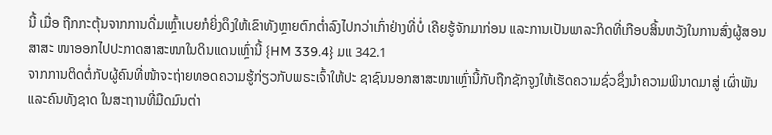ນີ້ ເມື່ອ ຖືກກະຕຸ້ນຈາກການດື່ມເຫຼົ້າເບຍກໍຍິ່ງດຶງໃຫ້ເຂົາທັງຫຼາຍຕົກຕໍ່າລົງໄປກວ່າເກົ່າຢ່າງທີ່ບໍ່ ເຄີຍຮູ້ຈັກມາກ່ອນ ແລະການເປັນພາລະກິດທີ່ເກືອບສິ້ນຫວັງໃນການສົ່ງຜູ້ສອນສາສະ ໜາອອກໄປປະກາດສາສະໜາໃນດິນແດນເຫຼົ່ານີ້ {HM 339.4} ມແ 342.1
ຈາກການຕິດຕໍ່ກັບຜູ້ຄົນທີ່ໜ້າຈະຖ່າຍທອດຄວາມຮູ້ກ່ຽວກັບພຣະເຈົ້າໃຫ້ປະ ຊາຊົນນອກສາສະໜາເຫຼົ່ານີ້ກັບຖືກຊັກຈູງໃຫ້ເຮັດຄວາມຊົ່ວຊຶ່ງນໍາຄວາມພິນາດມາສູ່ ເຜົ່າພັນແລະຄົນທັງຊາດ ໃນສະຖານທີ່ມືດມົນຕ່າ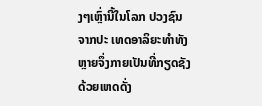ງໆເຫຼົ່ານີ້ໃນໂລກ ປວງຊົນຈາກປະ ເທດອາລິຍະທໍາທັງຫຼາຍຈຶ່ງກາຍເປັນທີ່ກຽດຊັງດ້ວຍເຫດດັ່ງ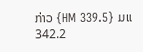ກ່າວ {HM 339.5} ມແ 342.2